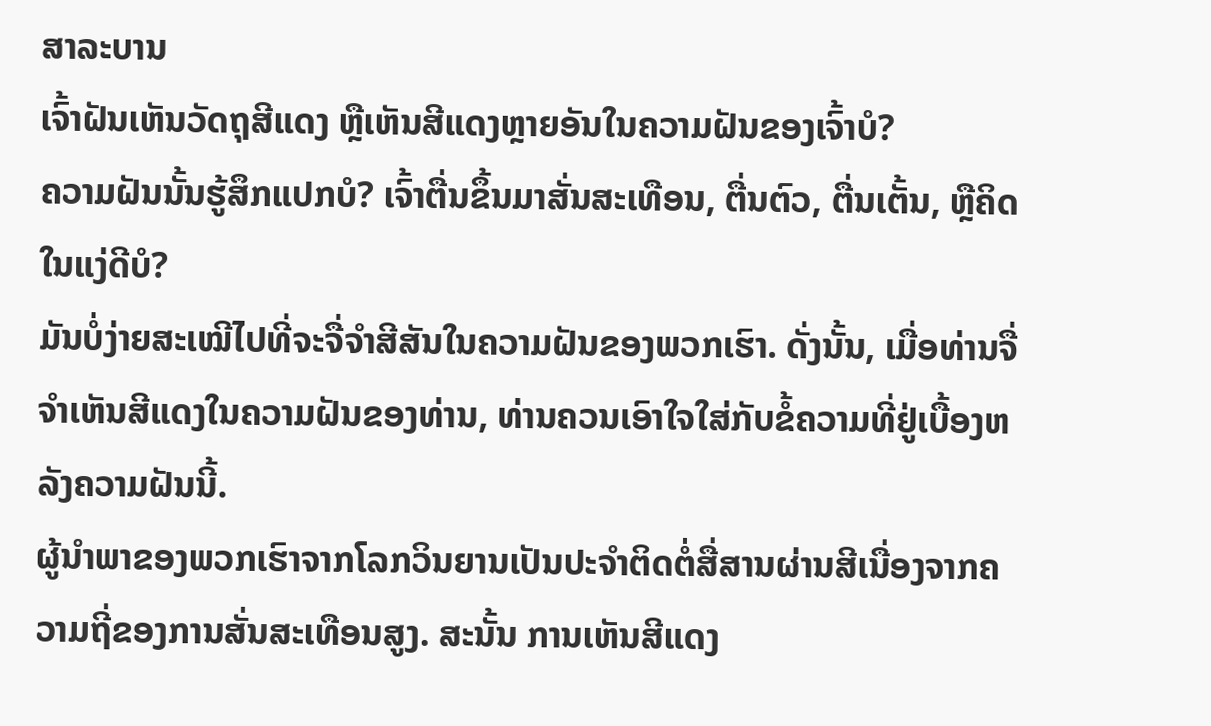ສາລະບານ
ເຈົ້າຝັນເຫັນວັດຖຸສີແດງ ຫຼືເຫັນສີແດງຫຼາຍອັນໃນຄວາມຝັນຂອງເຈົ້າບໍ?
ຄວາມຝັນນັ້ນຮູ້ສຶກແປກບໍ? ເຈົ້າຕື່ນຂຶ້ນມາສັ່ນສະເທືອນ, ຕື່ນຕົວ, ຕື່ນເຕັ້ນ, ຫຼືຄິດໃນແງ່ດີບໍ?
ມັນບໍ່ງ່າຍສະເໝີໄປທີ່ຈະຈື່ຈໍາສີສັນໃນຄວາມຝັນຂອງພວກເຮົາ. ດັ່ງນັ້ນ, ເມື່ອທ່ານຈື່ຈໍາເຫັນສີແດງໃນຄວາມຝັນຂອງທ່ານ, ທ່ານຄວນເອົາໃຈໃສ່ກັບຂໍ້ຄວາມທີ່ຢູ່ເບື້ອງຫລັງຄວາມຝັນນີ້.
ຜູ້ນໍາພາຂອງພວກເຮົາຈາກໂລກວິນຍານເປັນປະຈໍາຕິດຕໍ່ສື່ສານຜ່ານສີເນື່ອງຈາກຄວາມຖີ່ຂອງການສັ່ນສະເທືອນສູງ. ສະນັ້ນ ການເຫັນສີແດງ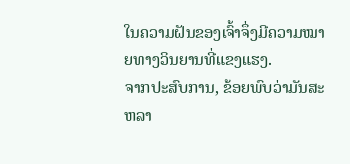ໃນຄວາມຝັນຂອງເຈົ້າຈຶ່ງມີຄວາມໝາຍທາງວິນຍານທີ່ແຂງແຮງ.
ຈາກປະສົບການ, ຂ້ອຍພົບວ່າມັນສະຫລາ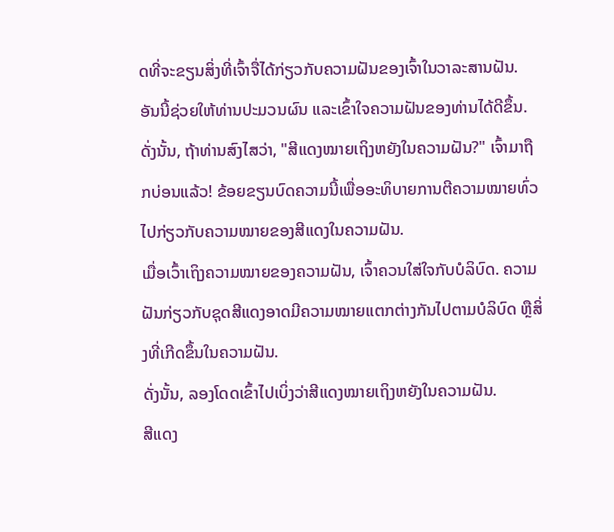ດທີ່ຈະຂຽນສິ່ງທີ່ເຈົ້າຈື່ໄດ້ກ່ຽວກັບຄວາມຝັນຂອງເຈົ້າໃນວາລະສານຝັນ. ອັນນີ້ຊ່ວຍໃຫ້ທ່ານປະມວນຜົນ ແລະເຂົ້າໃຈຄວາມຝັນຂອງທ່ານໄດ້ດີຂຶ້ນ.
ດັ່ງນັ້ນ, ຖ້າທ່ານສົງໄສວ່າ, "ສີແດງໝາຍເຖິງຫຍັງໃນຄວາມຝັນ?" ເຈົ້າມາຖືກບ່ອນແລ້ວ! ຂ້ອຍຂຽນບົດຄວາມນີ້ເພື່ອອະທິບາຍການຕີຄວາມໝາຍທົ່ວໄປກ່ຽວກັບຄວາມໝາຍຂອງສີແດງໃນຄວາມຝັນ.
ເມື່ອເວົ້າເຖິງຄວາມໝາຍຂອງຄວາມຝັນ, ເຈົ້າຄວນໃສ່ໃຈກັບບໍລິບົດ. ຄວາມຝັນກ່ຽວກັບຊຸດສີແດງອາດມີຄວາມໝາຍແຕກຕ່າງກັນໄປຕາມບໍລິບົດ ຫຼືສິ່ງທີ່ເກີດຂຶ້ນໃນຄວາມຝັນ.
ດັ່ງນັ້ນ, ລອງໂດດເຂົ້າໄປເບິ່ງວ່າສີແດງໝາຍເຖິງຫຍັງໃນຄວາມຝັນ.
ສີແດງ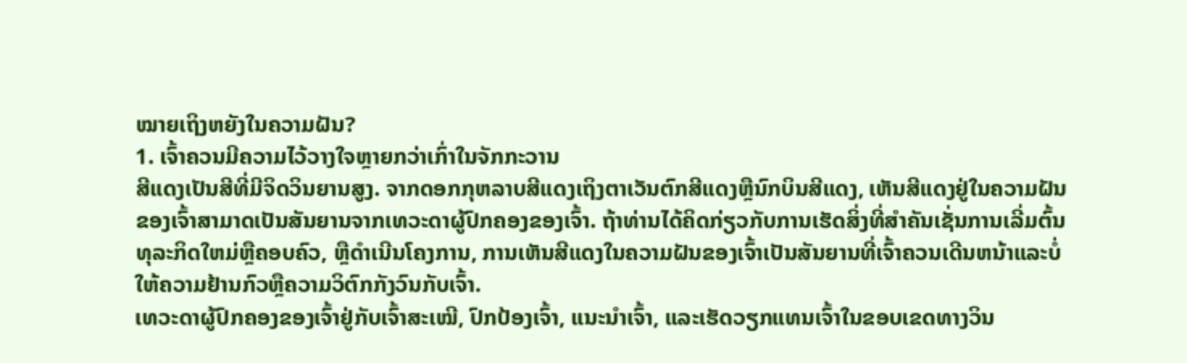ໝາຍເຖິງຫຍັງໃນຄວາມຝັນ?
1. ເຈົ້າຄວນມີຄວາມໄວ້ວາງໃຈຫຼາຍກວ່າເກົ່າໃນຈັກກະວານ
ສີແດງເປັນສີທີ່ມີຈິດວິນຍານສູງ. ຈາກດອກກຸຫລາບສີແດງເຖິງຕາເວັນຕົກສີແດງຫຼືນົກບິນສີແດງ, ເຫັນສີແດງຢູ່ໃນຄວາມຝັນຂອງເຈົ້າສາມາດເປັນສັນຍານຈາກເທວະດາຜູ້ປົກຄອງຂອງເຈົ້າ. ຖ້າທ່ານໄດ້ຄິດກ່ຽວກັບການເຮັດສິ່ງທີ່ສໍາຄັນເຊັ່ນການເລີ່ມຕົ້ນທຸລະກິດໃຫມ່ຫຼືຄອບຄົວ, ຫຼືດໍາເນີນໂຄງການ, ການເຫັນສີແດງໃນຄວາມຝັນຂອງເຈົ້າເປັນສັນຍານທີ່ເຈົ້າຄວນເດີນຫນ້າແລະບໍ່ໃຫ້ຄວາມຢ້ານກົວຫຼືຄວາມວິຕົກກັງວົນກັບເຈົ້າ.
ເທວະດາຜູ້ປົກຄອງຂອງເຈົ້າຢູ່ກັບເຈົ້າສະເໝີ, ປົກປ້ອງເຈົ້າ, ແນະນຳເຈົ້າ, ແລະເຮັດວຽກແທນເຈົ້າໃນຂອບເຂດທາງວິນ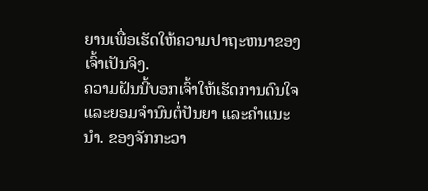ຍານເພື່ອເຮັດໃຫ້ຄວາມປາຖະຫນາຂອງເຈົ້າເປັນຈິງ.
ຄວາມຝັນນີ້ບອກເຈົ້າໃຫ້ເຮັດການດົນໃຈ ແລະຍອມຈຳນົນຕໍ່ປັນຍາ ແລະຄຳແນະນຳ. ຂອງຈັກກະວາ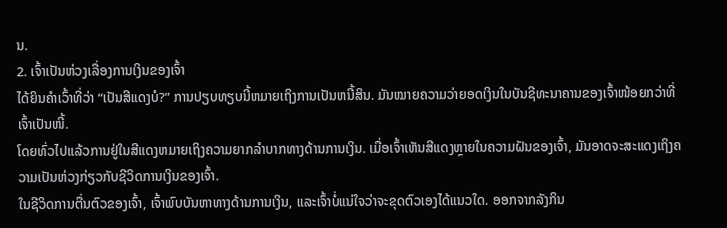ນ.
2. ເຈົ້າເປັນຫ່ວງເລື່ອງການເງິນຂອງເຈົ້າ
ໄດ້ຍິນຄຳເວົ້າທີ່ວ່າ “ເປັນສີແດງບໍ?” ການປຽບທຽບນີ້ຫມາຍເຖິງການເປັນຫນີ້ສິນ. ມັນໝາຍຄວາມວ່າຍອດເງິນໃນບັນຊີທະນາຄານຂອງເຈົ້າໜ້ອຍກວ່າທີ່ເຈົ້າເປັນໜີ້.
ໂດຍທົ່ວໄປແລ້ວການຢູ່ໃນສີແດງຫມາຍເຖິງຄວາມຍາກລໍາບາກທາງດ້ານການເງິນ. ເມື່ອເຈົ້າເຫັນສີແດງຫຼາຍໃນຄວາມຝັນຂອງເຈົ້າ, ມັນອາດຈະສະແດງເຖິງຄວາມເປັນຫ່ວງກ່ຽວກັບຊີວິດການເງິນຂອງເຈົ້າ.
ໃນຊີວິດການຕື່ນຕົວຂອງເຈົ້າ, ເຈົ້າພົບບັນຫາທາງດ້ານການເງິນ, ແລະເຈົ້າບໍ່ແນ່ໃຈວ່າຈະຂຸດຕົວເອງໄດ້ແນວໃດ. ອອກຈາກລັງກິນ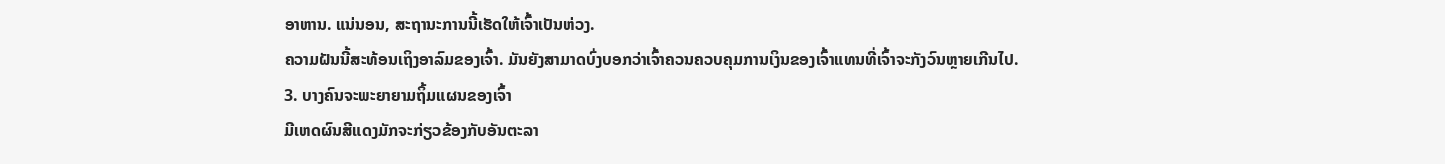ອາຫານ. ແນ່ນອນ, ສະຖານະການນີ້ເຮັດໃຫ້ເຈົ້າເປັນຫ່ວງ.
ຄວາມຝັນນີ້ສະທ້ອນເຖິງອາລົມຂອງເຈົ້າ. ມັນຍັງສາມາດບົ່ງບອກວ່າເຈົ້າຄວນຄວບຄຸມການເງິນຂອງເຈົ້າແທນທີ່ເຈົ້າຈະກັງວົນຫຼາຍເກີນໄປ.
3. ບາງຄົນຈະພະຍາຍາມຖິ້ມແຜນຂອງເຈົ້າ
ມີເຫດຜົນສີແດງມັກຈະກ່ຽວຂ້ອງກັບອັນຕະລາ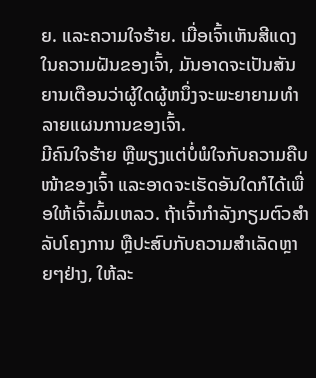ຍ. ແລະຄວາມໃຈຮ້າຍ. ເມື່ອເຈົ້າເຫັນສີແດງໃນຄວາມຝັນຂອງເຈົ້າ, ມັນອາດຈະເປັນສັນຍານເຕືອນວ່າຜູ້ໃດຜູ້ຫນຶ່ງຈະພະຍາຍາມທໍາລາຍແຜນການຂອງເຈົ້າ.
ມີຄົນໃຈຮ້າຍ ຫຼືພຽງແຕ່ບໍ່ພໍໃຈກັບຄວາມຄືບໜ້າຂອງເຈົ້າ ແລະອາດຈະເຮັດອັນໃດກໍໄດ້ເພື່ອໃຫ້ເຈົ້າລົ້ມເຫລວ. ຖ້າເຈົ້າກຳລັງກຽມຕົວສຳລັບໂຄງການ ຫຼືປະສົບກັບຄວາມສຳເລັດຫຼາຍໆຢ່າງ, ໃຫ້ລະ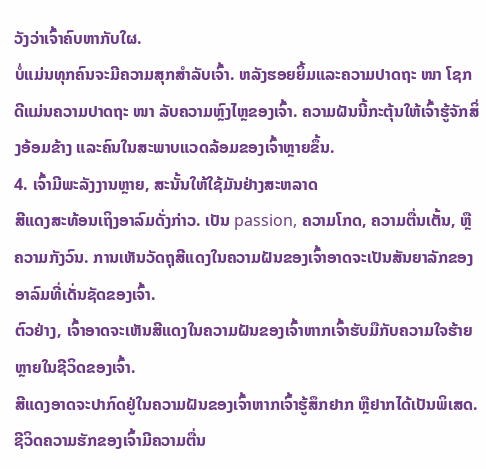ວັງວ່າເຈົ້າຄົບຫາກັບໃຜ.
ບໍ່ແມ່ນທຸກຄົນຈະມີຄວາມສຸກສຳລັບເຈົ້າ. ຫລັງຮອຍຍິ້ມແລະຄວາມປາດຖະ ໜາ ໂຊກດີແມ່ນຄວາມປາດຖະ ໜາ ລັບຄວາມຫຼົງໄຫຼຂອງເຈົ້າ. ຄວາມຝັນນີ້ກະຕຸ້ນໃຫ້ເຈົ້າຮູ້ຈັກສິ່ງອ້ອມຂ້າງ ແລະຄົນໃນສະພາບແວດລ້ອມຂອງເຈົ້າຫຼາຍຂຶ້ນ.
4. ເຈົ້າມີພະລັງງານຫຼາຍ, ສະນັ້ນໃຫ້ໃຊ້ມັນຢ່າງສະຫລາດ
ສີແດງສະທ້ອນເຖິງອາລົມດັ່ງກ່າວ. ເປັນ passion, ຄວາມໂກດ, ຄວາມຕື່ນເຕັ້ນ, ຫຼືຄວາມກັງວົນ. ການເຫັນວັດຖຸສີແດງໃນຄວາມຝັນຂອງເຈົ້າອາດຈະເປັນສັນຍາລັກຂອງອາລົມທີ່ເດັ່ນຊັດຂອງເຈົ້າ.
ຕົວຢ່າງ, ເຈົ້າອາດຈະເຫັນສີແດງໃນຄວາມຝັນຂອງເຈົ້າຫາກເຈົ້າຮັບມືກັບຄວາມໃຈຮ້າຍຫຼາຍໃນຊີວິດຂອງເຈົ້າ.
ສີແດງອາດຈະປາກົດຢູ່ໃນຄວາມຝັນຂອງເຈົ້າຫາກເຈົ້າຮູ້ສຶກຢາກ ຫຼືຢາກໄດ້ເປັນພິເສດ. ຊີວິດຄວາມຮັກຂອງເຈົ້າມີຄວາມຕື່ນ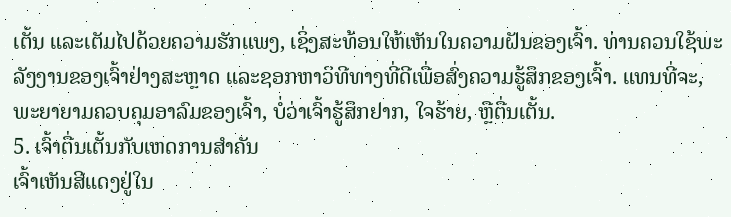ເຕັ້ນ ແລະເຕັມໄປດ້ວຍຄວາມຮັກແພງ, ເຊິ່ງສະທ້ອນໃຫ້ເຫັນໃນຄວາມຝັນຂອງເຈົ້າ. ທ່ານຄວນໃຊ້ພະລັງງານຂອງເຈົ້າຢ່າງສະຫຼາດ ແລະຊອກຫາວິທີທາງທີ່ດີເພື່ອສົ່ງຄວາມຮູ້ສຶກຂອງເຈົ້າ. ແທນທີ່ຈະ, ພະຍາຍາມຄວບຄຸມອາລົມຂອງເຈົ້າ, ບໍ່ວ່າເຈົ້າຮູ້ສຶກຢາກ, ໃຈຮ້າຍ, ຫຼືຕື່ນເຕັ້ນ.
5. ເຈົ້າຕື່ນເຕັ້ນກັບເຫດການສຳຄັນ
ເຈົ້າເຫັນສີແດງຢູ່ໃນ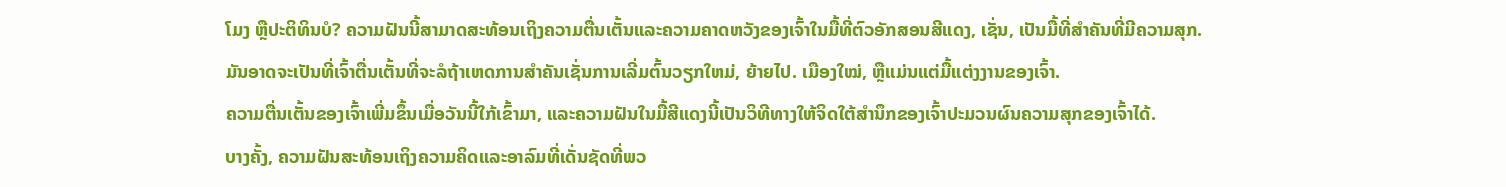ໂມງ ຫຼືປະຕິທິນບໍ? ຄວາມຝັນນີ້ສາມາດສະທ້ອນເຖິງຄວາມຕື່ນເຕັ້ນແລະຄວາມຄາດຫວັງຂອງເຈົ້າໃນມື້ທີ່ຕົວອັກສອນສີແດງ, ເຊັ່ນ, ເປັນມື້ທີ່ສໍາຄັນທີ່ມີຄວາມສຸກ.
ມັນອາດຈະເປັນທີ່ເຈົ້າຕື່ນເຕັ້ນທີ່ຈະລໍຖ້າເຫດການສໍາຄັນເຊັ່ນການເລີ່ມຕົ້ນວຽກໃຫມ່, ຍ້າຍໄປ. ເມືອງໃໝ່, ຫຼືແມ່ນແຕ່ມື້ແຕ່ງງານຂອງເຈົ້າ.
ຄວາມຕື່ນເຕັ້ນຂອງເຈົ້າເພີ່ມຂຶ້ນເມື່ອວັນນີ້ໃກ້ເຂົ້າມາ, ແລະຄວາມຝັນໃນມື້ສີແດງນີ້ເປັນວິທີທາງໃຫ້ຈິດໃຕ້ສຳນຶກຂອງເຈົ້າປະມວນຜົນຄວາມສຸກຂອງເຈົ້າໄດ້.
ບາງຄັ້ງ, ຄວາມຝັນສະທ້ອນເຖິງຄວາມຄິດແລະອາລົມທີ່ເດັ່ນຊັດທີ່ພວ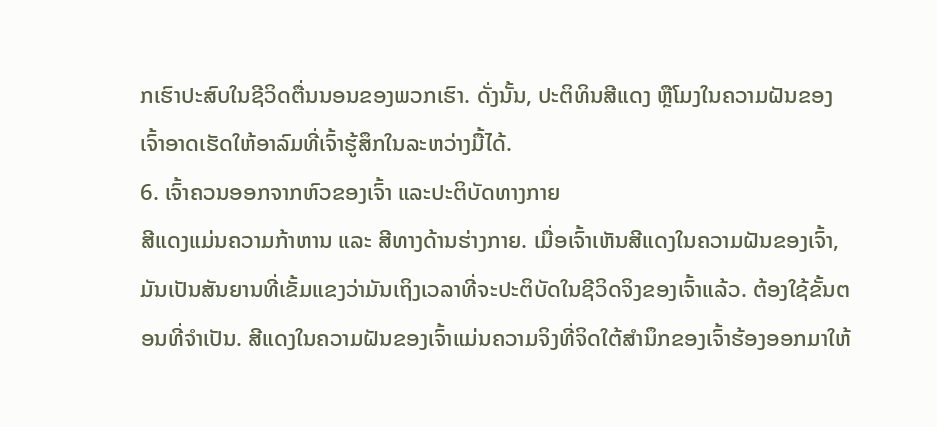ກເຮົາປະສົບໃນຊີວິດຕື່ນນອນຂອງພວກເຮົາ. ດັ່ງນັ້ນ, ປະຕິທິນສີແດງ ຫຼືໂມງໃນຄວາມຝັນຂອງເຈົ້າອາດເຮັດໃຫ້ອາລົມທີ່ເຈົ້າຮູ້ສຶກໃນລະຫວ່າງມື້ໄດ້.
6. ເຈົ້າຄວນອອກຈາກຫົວຂອງເຈົ້າ ແລະປະຕິບັດທາງກາຍ
ສີແດງແມ່ນຄວາມກ້າຫານ ແລະ ສີທາງດ້ານຮ່າງກາຍ. ເມື່ອເຈົ້າເຫັນສີແດງໃນຄວາມຝັນຂອງເຈົ້າ, ມັນເປັນສັນຍານທີ່ເຂັ້ມແຂງວ່າມັນເຖິງເວລາທີ່ຈະປະຕິບັດໃນຊີວິດຈິງຂອງເຈົ້າແລ້ວ. ຕ້ອງໃຊ້ຂັ້ນຕອນທີ່ຈໍາເປັນ. ສີແດງໃນຄວາມຝັນຂອງເຈົ້າແມ່ນຄວາມຈິງທີ່ຈິດໃຕ້ສຳນຶກຂອງເຈົ້າຮ້ອງອອກມາໃຫ້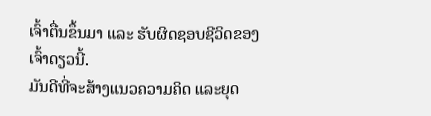ເຈົ້າຕື່ນຂຶ້ນມາ ແລະ ຮັບຜິດຊອບຊີວິດຂອງເຈົ້າດຽວນີ້.
ມັນດີທີ່ຈະສ້າງແນວຄວາມຄິດ ແລະຍຸດ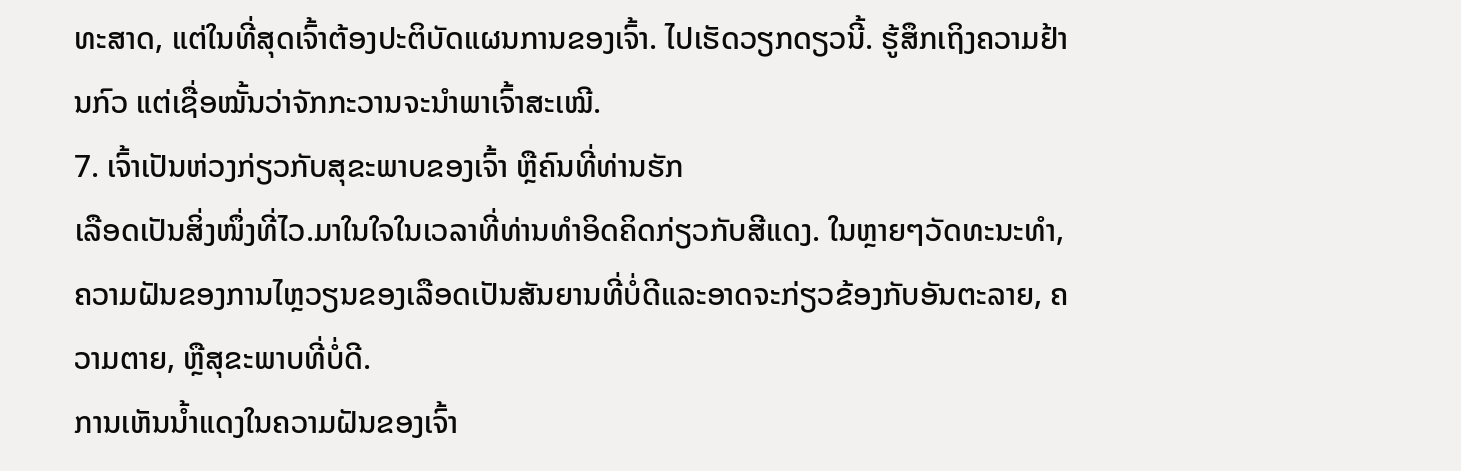ທະສາດ, ແຕ່ໃນທີ່ສຸດເຈົ້າຕ້ອງປະຕິບັດແຜນການຂອງເຈົ້າ. ໄປເຮັດວຽກດຽວນີ້. ຮູ້ສຶກເຖິງຄວາມຢ້ານກົວ ແຕ່ເຊື່ອໝັ້ນວ່າຈັກກະວານຈະນຳພາເຈົ້າສະເໝີ.
7. ເຈົ້າເປັນຫ່ວງກ່ຽວກັບສຸຂະພາບຂອງເຈົ້າ ຫຼືຄົນທີ່ທ່ານຮັກ
ເລືອດເປັນສິ່ງໜຶ່ງທີ່ໄວ.ມາໃນໃຈໃນເວລາທີ່ທ່ານທໍາອິດຄິດກ່ຽວກັບສີແດງ. ໃນຫຼາຍໆວັດທະນະທໍາ, ຄວາມຝັນຂອງການໄຫຼວຽນຂອງເລືອດເປັນສັນຍານທີ່ບໍ່ດີແລະອາດຈະກ່ຽວຂ້ອງກັບອັນຕະລາຍ, ຄວາມຕາຍ, ຫຼືສຸຂະພາບທີ່ບໍ່ດີ.
ການເຫັນນ້ຳແດງໃນຄວາມຝັນຂອງເຈົ້າ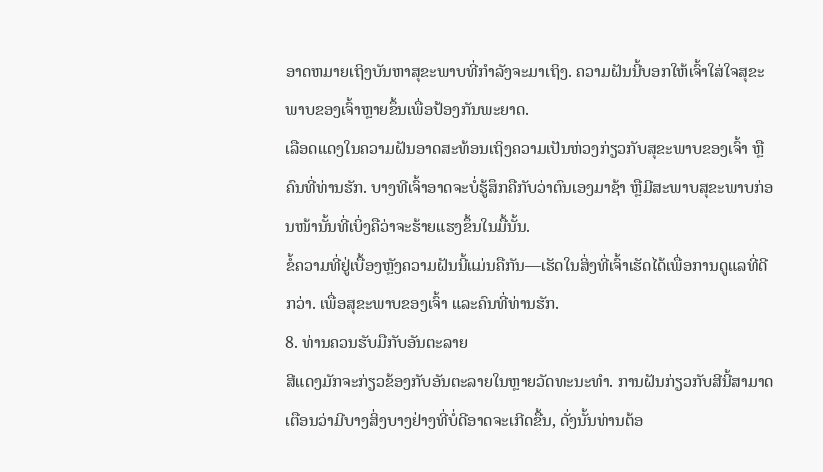ອາດຫມາຍເຖິງບັນຫາສຸຂະພາບທີ່ກໍາລັງຈະມາເຖິງ. ຄວາມຝັນນີ້ບອກໃຫ້ເຈົ້າໃສ່ໃຈສຸຂະພາບຂອງເຈົ້າຫຼາຍຂຶ້ນເພື່ອປ້ອງກັນພະຍາດ.
ເລືອດແດງໃນຄວາມຝັນອາດສະທ້ອນເຖິງຄວາມເປັນຫ່ວງກ່ຽວກັບສຸຂະພາບຂອງເຈົ້າ ຫຼືຄົນທີ່ທ່ານຮັກ. ບາງທີເຈົ້າອາດຈະບໍ່ຮູ້ສຶກຄືກັບວ່າຕົນເອງມາຊ້າ ຫຼືມີສະພາບສຸຂະພາບກ່ອນໜ້ານັ້ນທີ່ເບິ່ງຄືວ່າຈະຮ້າຍແຮງຂຶ້ນໃນມື້ນັ້ນ.
ຂໍ້ຄວາມທີ່ຢູ່ເບື້ອງຫຼັງຄວາມຝັນນີ້ແມ່ນຄືກັນ—ເຮັດໃນສິ່ງທີ່ເຈົ້າເຮັດໄດ້ເພື່ອການດູແລທີ່ດີກວ່າ. ເພື່ອສຸຂະພາບຂອງເຈົ້າ ແລະຄົນທີ່ທ່ານຮັກ.
8. ທ່ານຄວນຮັບມືກັບອັນຕະລາຍ
ສີແດງມັກຈະກ່ຽວຂ້ອງກັບອັນຕະລາຍໃນຫຼາຍວັດທະນະທໍາ. ການຝັນກ່ຽວກັບສີນີ້ສາມາດເຕືອນວ່າມີບາງສິ່ງບາງຢ່າງທີ່ບໍ່ດີອາດຈະເກີດຂື້ນ, ດັ່ງນັ້ນທ່ານຕ້ອ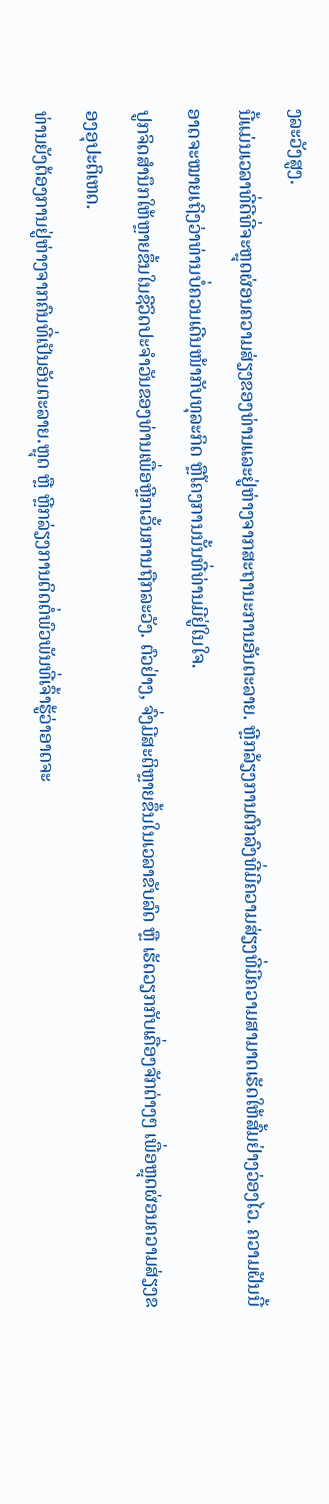ງລະວັງສູງ.
ນີ້ແມ່ນເວລາທີ່ດີທີ່ຈະຫຼຸດຜ່ອນຄວາມສ່ຽງຂອງທ່ານແລະຢູ່ຫ່າງຈາກສະຖານະການອັນຕະລາຍ. ຫຼີກລ້ຽງການຕົກລົງທີ່ມີຄວາມສ່ຽງທີ່ມີຄວາມສາມາດເຮັດໃຫ້ສົ້ມຢ່າງວ່ອງໄວ. ຄວາມຝັນນີ້ອາດຈະໝາຍເຖິງວ່າທ່ານບໍ່ຄວນເດີນໜ້າກັບທຸລະກິດ ຫຼືໂຄງການນັ້ນທີ່ທ່ານມີຢູ່ໃນໃຈ.
ປູກຈິດສຳນຶກໃຫ້ຫຼາຍຂຶ້ນໃນຊີວິດປະຈຳວັນຂອງທ່ານເພື່ອຫຼີກເວັ້ນການຖືກລະວັງ. ຕົວຢ່າງ, ຈົ່ງມີສະຕິຫຼາຍຂຶ້ນໃນເວລາຂັບລົດ ຫຼື ເຮັດວຽກກັບເຄື່ອງຈັກຕ່າງໆ ເພື່ອຫຼຸດຜ່ອນຄວາມສ່ຽງຂອງອຸປະຕິເຫດ.
ທ່ານຍັງຕ້ອງການຢູ່ຫ່າງຈາກຄົນທີ່ເປັນອັນຕະລາຍ.ຫຼຸດ ຫຼື ຫຼີກລ່ຽງການຕິດຕໍ່ພົວພັນທີ່ເຈົ້າຮູ້ວ່າອາດຈະ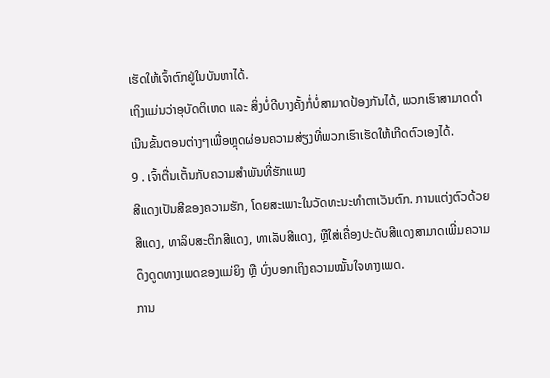ເຮັດໃຫ້ເຈົ້າຕົກຢູ່ໃນບັນຫາໄດ້.
ເຖິງແມ່ນວ່າອຸບັດຕິເຫດ ແລະ ສິ່ງບໍ່ດີບາງຄັ້ງກໍ່ບໍ່ສາມາດປ້ອງກັນໄດ້, ພວກເຮົາສາມາດດໍາເນີນຂັ້ນຕອນຕ່າງໆເພື່ອຫຼຸດຜ່ອນຄວາມສ່ຽງທີ່ພວກເຮົາເຮັດໃຫ້ເກີດຕົວເອງໄດ້.
9 . ເຈົ້າຕື່ນເຕັ້ນກັບຄວາມສຳພັນທີ່ຮັກແພງ
ສີແດງເປັນສີຂອງຄວາມຮັກ, ໂດຍສະເພາະໃນວັດທະນະທໍາຕາເວັນຕົກ. ການແຕ່ງຕົວດ້ວຍສີແດງ, ທາລິບສະຕິກສີແດງ, ທາເລັບສີແດງ, ຫຼືໃສ່ເຄື່ອງປະດັບສີແດງສາມາດເພີ່ມຄວາມດຶງດູດທາງເພດຂອງແມ່ຍິງ ຫຼື ບົ່ງບອກເຖິງຄວາມໝັ້ນໃຈທາງເພດ.
ການ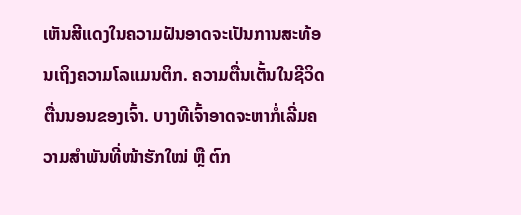ເຫັນສີແດງໃນຄວາມຝັນອາດຈະເປັນການສະທ້ອນເຖິງຄວາມໂລແມນຕິກ. ຄວາມຕື່ນເຕັ້ນໃນຊີວິດຕື່ນນອນຂອງເຈົ້າ. ບາງທີເຈົ້າອາດຈະຫາກໍ່ເລີ່ມຄວາມສຳພັນທີ່ໜ້າຮັກໃໝ່ ຫຼື ຕົກ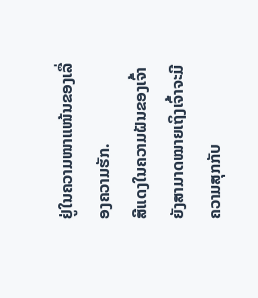ຢູ່ໃນຄວາມໜາແໜ້ນຂອງເລື່ອງຄວາມຮັກ.
ສີແດງໃນຄວາມຝັນຂອງເຈົ້າຍັງສາມາດໝາຍເຖິງເຈົ້າຈະມີຄວາມສຸກກັບ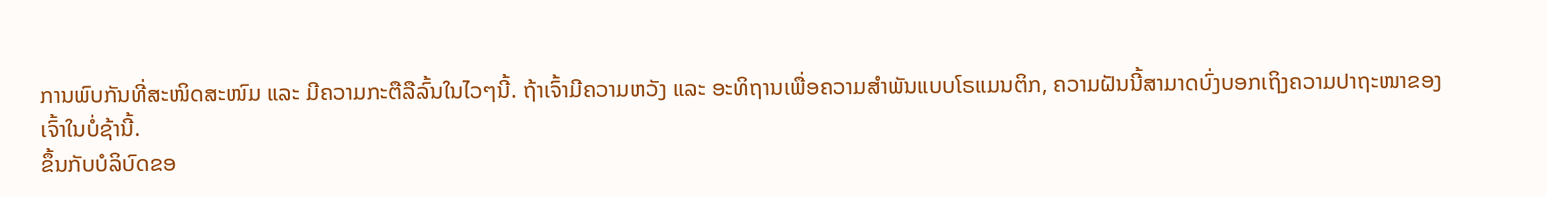ການພົບກັນທີ່ສະໜິດສະໜົມ ແລະ ມີຄວາມກະຕືລືລົ້ນໃນໄວໆນີ້. ຖ້າເຈົ້າມີຄວາມຫວັງ ແລະ ອະທິຖານເພື່ອຄວາມສຳພັນແບບໂຣແມນຕິກ, ຄວາມຝັນນີ້ສາມາດບົ່ງບອກເຖິງຄວາມປາຖະໜາຂອງເຈົ້າໃນບໍ່ຊ້ານີ້.
ຂຶ້ນກັບບໍລິບົດຂອ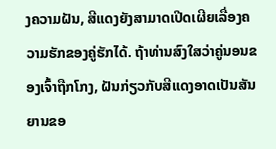ງຄວາມຝັນ, ສີແດງຍັງສາມາດເປີດເຜີຍເລື່ອງຄວາມຮັກຂອງຄູ່ຮັກໄດ້. ຖ້າທ່ານສົງໃສວ່າຄູ່ນອນຂອງເຈົ້າຖືກໂກງ, ຝັນກ່ຽວກັບສີແດງອາດເປັນສັນຍານຂອ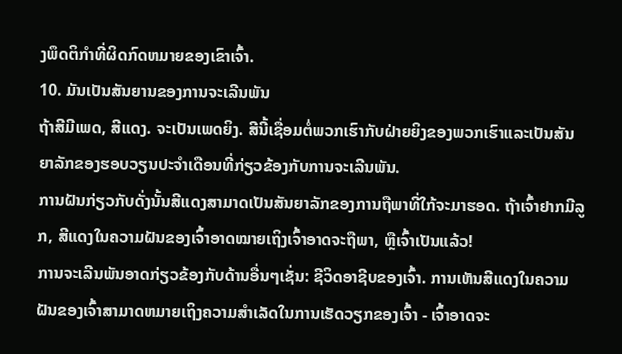ງພຶດຕິກໍາທີ່ຜິດກົດຫມາຍຂອງເຂົາເຈົ້າ.
10. ມັນເປັນສັນຍານຂອງການຈະເລີນພັນ
ຖ້າສີມີເພດ, ສີແດງ. ຈະເປັນເພດຍິງ. ສີນີ້ເຊື່ອມຕໍ່ພວກເຮົາກັບຝ່າຍຍິງຂອງພວກເຮົາແລະເປັນສັນຍາລັກຂອງຮອບວຽນປະຈໍາເດືອນທີ່ກ່ຽວຂ້ອງກັບການຈະເລີນພັນ.
ການຝັນກ່ຽວກັບດັ່ງນັ້ນສີແດງສາມາດເປັນສັນຍາລັກຂອງການຖືພາທີ່ໃກ້ຈະມາຮອດ. ຖ້າເຈົ້າຢາກມີລູກ, ສີແດງໃນຄວາມຝັນຂອງເຈົ້າອາດໝາຍເຖິງເຈົ້າອາດຈະຖືພາ, ຫຼືເຈົ້າເປັນແລ້ວ!
ການຈະເລີນພັນອາດກ່ຽວຂ້ອງກັບດ້ານອື່ນໆເຊັ່ນ: ຊີວິດອາຊີບຂອງເຈົ້າ. ການເຫັນສີແດງໃນຄວາມຝັນຂອງເຈົ້າສາມາດຫມາຍເຖິງຄວາມສໍາເລັດໃນການເຮັດວຽກຂອງເຈົ້າ - ເຈົ້າອາດຈະ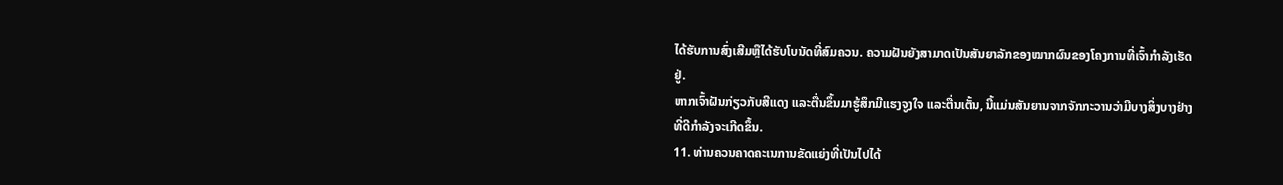ໄດ້ຮັບການສົ່ງເສີມຫຼືໄດ້ຮັບໂບນັດທີ່ສົມຄວນ. ຄວາມຝັນຍັງສາມາດເປັນສັນຍາລັກຂອງໝາກຜົນຂອງໂຄງການທີ່ເຈົ້າກຳລັງເຮັດຢູ່.
ຫາກເຈົ້າຝັນກ່ຽວກັບສີແດງ ແລະຕື່ນຂຶ້ນມາຮູ້ສຶກມີແຮງຈູງໃຈ ແລະຕື່ນເຕັ້ນ, ນີ້ແມ່ນສັນຍານຈາກຈັກກະວານວ່າມີບາງສິ່ງບາງຢ່າງທີ່ດີກຳລັງຈະເກີດຂຶ້ນ.
11. ທ່ານຄວນຄາດຄະເນການຂັດແຍ່ງທີ່ເປັນໄປໄດ້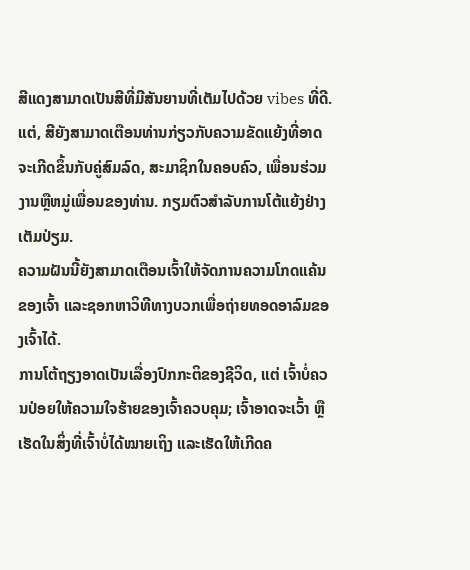ສີແດງສາມາດເປັນສີທີ່ມີສັນຍານທີ່ເຕັມໄປດ້ວຍ vibes ທີ່ດີ. ແຕ່, ສີຍັງສາມາດເຕືອນທ່ານກ່ຽວກັບຄວາມຂັດແຍ້ງທີ່ອາດຈະເກີດຂຶ້ນກັບຄູ່ສົມລົດ, ສະມາຊິກໃນຄອບຄົວ, ເພື່ອນຮ່ວມງານຫຼືຫມູ່ເພື່ອນຂອງທ່ານ. ກຽມຕົວສຳລັບການໂຕ້ແຍ້ງຢ່າງເຕັມປ່ຽມ.
ຄວາມຝັນນີ້ຍັງສາມາດເຕືອນເຈົ້າໃຫ້ຈັດການຄວາມໂກດແຄ້ນຂອງເຈົ້າ ແລະຊອກຫາວິທີທາງບວກເພື່ອຖ່າຍທອດອາລົມຂອງເຈົ້າໄດ້.
ການໂຕ້ຖຽງອາດເປັນເລື່ອງປົກກະຕິຂອງຊີວິດ, ແຕ່ ເຈົ້າບໍ່ຄວນປ່ອຍໃຫ້ຄວາມໃຈຮ້າຍຂອງເຈົ້າຄວບຄຸມ; ເຈົ້າອາດຈະເວົ້າ ຫຼືເຮັດໃນສິ່ງທີ່ເຈົ້າບໍ່ໄດ້ໝາຍເຖິງ ແລະເຮັດໃຫ້ເກີດຄ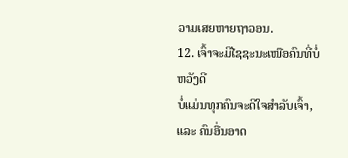ວາມເສຍຫາຍຖາວອນ.
12. ເຈົ້າຈະມີໄຊຊະນະເໜືອຄົນທີ່ບໍ່ຫວັງດີ
ບໍ່ແມ່ນທຸກຄົນຈະດີໃຈສຳລັບເຈົ້າ, ແລະ ຄົນອື່ນອາດ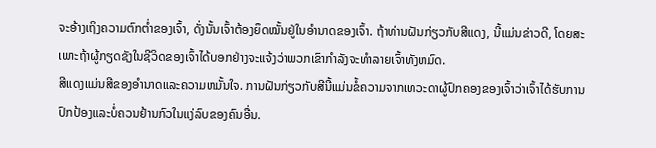ຈະອ້າງເຖິງຄວາມຕົກຕໍ່າຂອງເຈົ້າ, ດັ່ງນັ້ນເຈົ້າຕ້ອງຍຶດໝັ້ນຢູ່ໃນອຳນາດຂອງເຈົ້າ. ຖ້າທ່ານຝັນກ່ຽວກັບສີແດງ, ນີ້ແມ່ນຂ່າວດີ, ໂດຍສະເພາະຖ້າຜູ້ກຽດຊັງໃນຊີວິດຂອງເຈົ້າໄດ້ບອກຢ່າງຈະແຈ້ງວ່າພວກເຂົາກໍາລັງຈະທໍາລາຍເຈົ້າທັງຫມົດ.
ສີແດງແມ່ນສີຂອງອໍານາດແລະຄວາມຫມັ້ນໃຈ. ການຝັນກ່ຽວກັບສີນີ້ແມ່ນຂໍ້ຄວາມຈາກເທວະດາຜູ້ປົກຄອງຂອງເຈົ້າວ່າເຈົ້າໄດ້ຮັບການປົກປ້ອງແລະບໍ່ຄວນຢ້ານກົວໃນແງ່ລົບຂອງຄົນອື່ນ.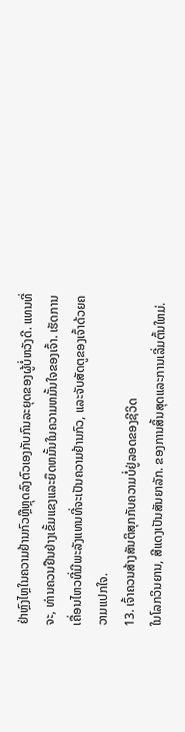ຢ່າຫຼົງໄຫຼໃນຄວາມຢ້ານກົວຫຼືຫຼຸດລົງຕົວເອງກັບກົນລະຍຸດຂອງຜູ້ບໍ່ຫວັງດີ. ແທນທີ່ຈະ, ທ່ານຄວນຢືນຢ່າງເຂັ້ມແຂງແລະຍຶດຫມັ້ນໃນຄວາມຫມັ້ນໃຈຂອງເຈົ້າ. ເຮັດການເຄື່ອນໄຫວທີ່ມີພະລັງແທນທີ່ຈະເປັນຄວາມຢ້ານກົວ, ແລະຈັບສັດຕູຂອງເຈົ້າດ້ວຍຄວາມແປກໃຈ.
13. ເຈົ້າຄວນສ້າງສັນຕິສຸກກັບຄວາມບໍ່ຢູ່ລອດຂອງຊີວິດ
ໃນໂລກວິນຍານ, ສີແດງເປັນສັນຍາລັກ. ຂອງການສິ້ນສຸດແລະການເລີ່ມຕົ້ນໃຫມ່.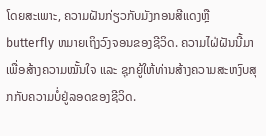ໂດຍສະເພາະ, ຄວາມຝັນກ່ຽວກັບມັງກອນສີແດງຫຼື butterfly ຫມາຍເຖິງວົງຈອນຂອງຊີວິດ. ຄວາມໄຝ່ຝັນນີ້ມາເພື່ອສ້າງຄວາມໝັ້ນໃຈ ແລະ ຊຸກຍູ້ໃຫ້ທ່ານສ້າງຄວາມສະຫງົບສຸກກັບຄວາມບໍ່ຢູ່ລອດຂອງຊີວິດ.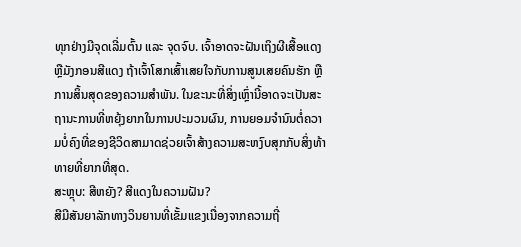ທຸກຢ່າງມີຈຸດເລີ່ມຕົ້ນ ແລະ ຈຸດຈົບ. ເຈົ້າອາດຈະຝັນເຖິງຜີເສື້ອແດງ ຫຼືມັງກອນສີແດງ ຖ້າເຈົ້າໂສກເສົ້າເສຍໃຈກັບການສູນເສຍຄົນຮັກ ຫຼືການສິ້ນສຸດຂອງຄວາມສຳພັນ. ໃນຂະນະທີ່ສິ່ງເຫຼົ່ານີ້ອາດຈະເປັນສະຖານະການທີ່ຫຍຸ້ງຍາກໃນການປະມວນຜົນ, ການຍອມຈໍານົນຕໍ່ຄວາມບໍ່ຄົງທີ່ຂອງຊີວິດສາມາດຊ່ວຍເຈົ້າສ້າງຄວາມສະຫງົບສຸກກັບສິ່ງທ້າທາຍທີ່ຍາກທີ່ສຸດ.
ສະຫຼຸບ: ສີຫຍັງ? ສີແດງໃນຄວາມຝັນ?
ສີມີສັນຍາລັກທາງວິນຍານທີ່ເຂັ້ມແຂງເນື່ອງຈາກຄວາມຖີ່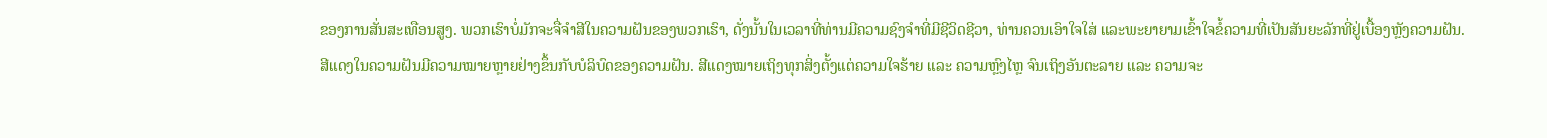ຂອງການສັ່ນສະເທືອນສູງ. ພວກເຮົາບໍ່ມັກຈະຈື່ຈໍາສີໃນຄວາມຝັນຂອງພວກເຮົາ, ດັ່ງນັ້ນໃນເວລາທີ່ທ່ານມີຄວາມຊົງຈໍາທີ່ມີຊີວິດຊີວາ, ທ່ານຄວນເອົາໃຈໃສ່ ແລະພະຍາຍາມເຂົ້າໃຈຂໍ້ຄວາມທີ່ເປັນສັນຍະລັກທີ່ຢູ່ເບື້ອງຫຼັງຄວາມຝັນ.
ສີແດງໃນຄວາມຝັນມີຄວາມໝາຍຫຼາຍຢ່າງຂຶ້ນກັບບໍລິບົດຂອງຄວາມຝັນ. ສີແດງໝາຍເຖິງທຸກສິ່ງຕັ້ງແຕ່ຄວາມໃຈຮ້າຍ ແລະ ຄວາມຫຼົງໄຫຼ ຈົນເຖິງອັນຕະລາຍ ແລະ ຄວາມຈະ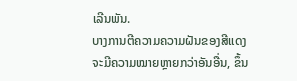ເລີນພັນ.
ບາງການຕີຄວາມຄວາມຝັນຂອງສີແດງຈະມີຄວາມໝາຍຫຼາຍກວ່າອັນອື່ນ, ຂຶ້ນ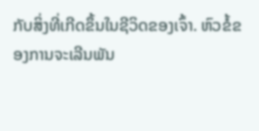ກັບສິ່ງທີ່ເກີດຂຶ້ນໃນຊີວິດຂອງເຈົ້າ. ຫົວຂໍ້ຂອງການຈະເລີນພັນ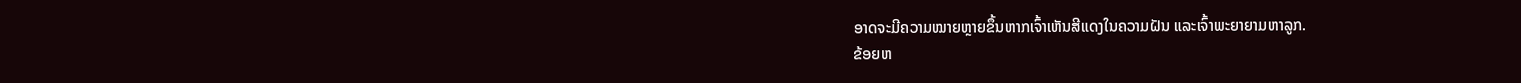ອາດຈະມີຄວາມໝາຍຫຼາຍຂຶ້ນຫາກເຈົ້າເຫັນສີແດງໃນຄວາມຝັນ ແລະເຈົ້າພະຍາຍາມຫາລູກ.
ຂ້ອຍຫ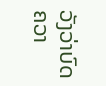ວັງວ່າບົດຄວາ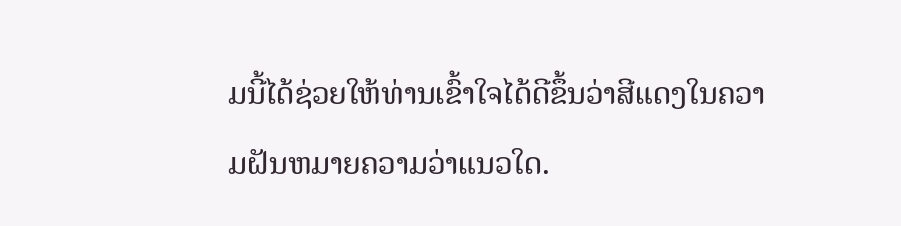ມນີ້ໄດ້ຊ່ວຍໃຫ້ທ່ານເຂົ້າໃຈໄດ້ດີຂຶ້ນວ່າສີແດງໃນຄວາມຝັນຫມາຍຄວາມວ່າແນວໃດ.